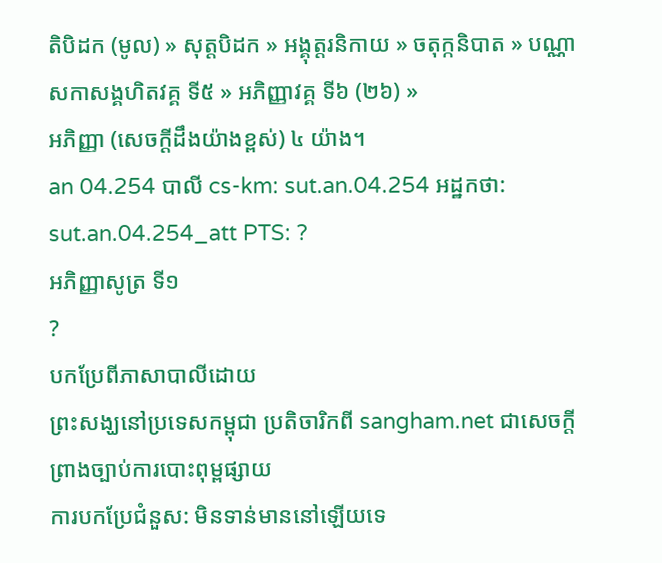តិបិដក (មូល) » សុត្តបិដក » អង្គុត្តរនិកាយ » ចតុក្កនិបាត » បណ្ណាសកាសង្គហិតវគ្គ ទី៥ » អភិញ្ញាវគ្គ ទី៦ (២៦) »
អភិញ្ញា (សេចក្ដីដឹងយ៉ាងខ្ពស់) ៤ យ៉ាង។
an 04.254 បាលី cs-km: sut.an.04.254 អដ្ឋកថា: sut.an.04.254_att PTS: ?
អភិញ្ញាសូត្រ ទី១
?
បកប្រែពីភាសាបាលីដោយ
ព្រះសង្ឃនៅប្រទេសកម្ពុជា ប្រតិចារិកពី sangham.net ជាសេចក្តីព្រាងច្បាប់ការបោះពុម្ពផ្សាយ
ការបកប្រែជំនួស: មិនទាន់មាននៅឡើយទេ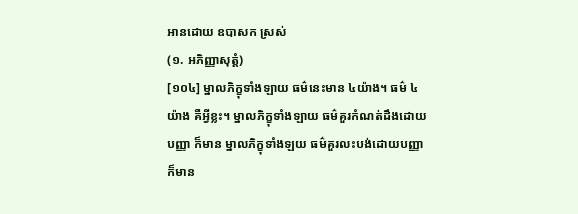អានដោយ ឧបាសក ស្រស់
(១. អភិញ្ញាសុត្តំ)
[១០៤] ម្នាលភិក្ខុទាំងឡាយ ធម៌នេះមាន ៤យ៉ាង។ ធម៌ ៤យ៉ាង គឺអ្វីខ្លះ។ ម្នាលភិក្ខុទាំងឡាយ ធម៌គួរកំណត់ដឹងដោយបញ្ញា ក៏មាន ម្នាលភិក្ខុទាំងឡយ ធម៌គួរលះបង់ដោយបញ្ញា ក៏មាន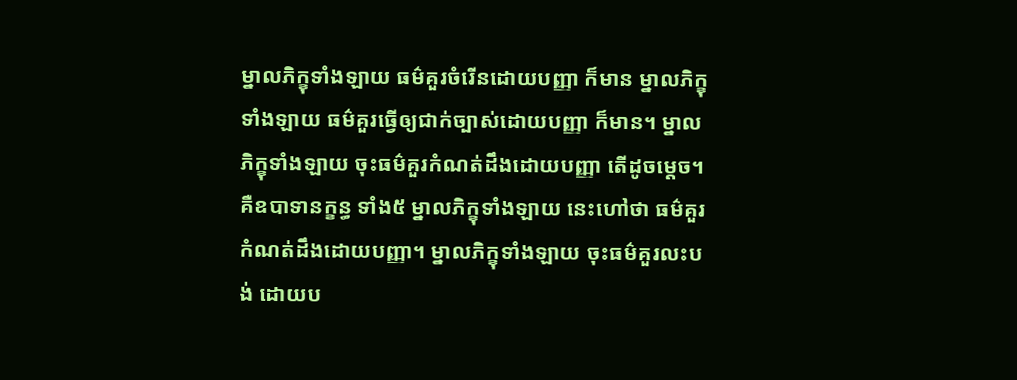ម្នាលភិក្ខុទាំងឡាយ ធម៌គួរចំរើនដោយបញ្ញា ក៏មាន ម្នាលភិក្ខុទាំងឡាយ ធម៌គួរធ្វើឲ្យជាក់ច្បាស់ដោយបញ្ញា ក៏មាន។ ម្នាលភិក្ខុទាំងឡាយ ចុះធម៌គួរកំណត់ដឹងដោយបញ្ញា តើដូចម្ដេច។ គឺឧបាទានក្ខន្ធ ទាំង៥ ម្នាលភិក្ខុទាំងឡាយ នេះហៅថា ធម៌គួរកំណត់ដឹងដោយបញ្ញា។ ម្នាលភិក្ខុទាំងឡាយ ចុះធម៌គួរលះបង់ ដោយប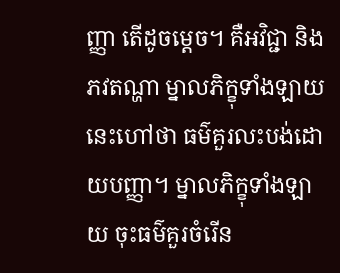ញ្ញា តើដូចម្ដេច។ គឺអវិជ្ជា និងភវតណ្ហា ម្នាលភិក្ខុទាំងឡាយ នេះហៅថា ធម៌គួរលះបង់ដោយបញ្ញា។ ម្នាលភិក្ខុទាំងឡាយ ចុះធម៌គួរចំរើន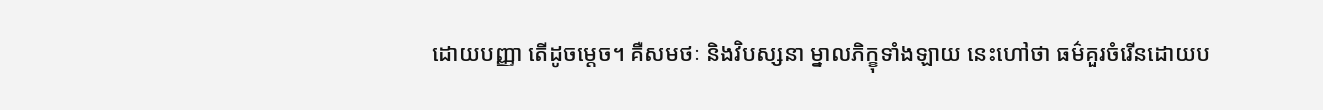ដោយបញ្ញា តើដូចម្ដេច។ គឺសមថៈ និងវិបស្សនា ម្នាលភិក្ខុទាំងឡាយ នេះហៅថា ធម៌គួរចំរើនដោយប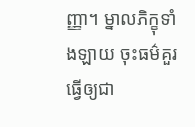ញ្ញា។ ម្នាលភិក្ខុទាំងឡាយ ចុះធម៌គួរធ្វើឲ្យជា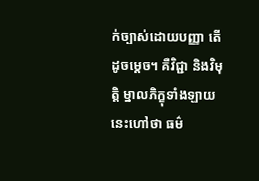ក់ច្បាស់ដោយបញ្ញា តើដូចម្ដេច។ គឺវិជ្ជា និងវិមុត្តិ ម្នាលភិក្ខុទាំងឡាយ នេះហៅថា ធម៌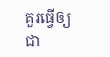គួរធ្វើឲ្យជា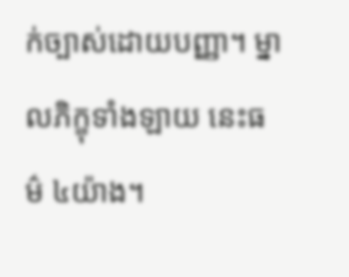ក់ច្បាស់ដោយបញ្ញា។ ម្នាលភិក្ខុទាំងឡាយ នេះធម៌ ៤យ៉ាង។